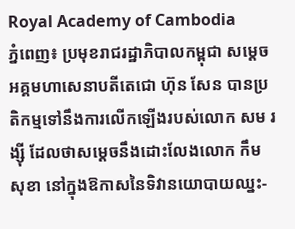Royal Academy of Cambodia
ភ្នំពេញ៖ ប្រមុខរាជរដ្ឋាភិបាលកម្ពុជា សម្ដេចអគ្គមហាសេនាបតីតេជោ ហ៊ុន សែន បានប្រតិកម្មទៅនឹងការលើកឡើងរបស់លោក សម រង្ស៊ី ដែលថាសម្ដេចនឹងដោះលែងលោក កឹម សុខា នៅក្នុងឱកាសនៃទិវានយោបាយឈ្នះ-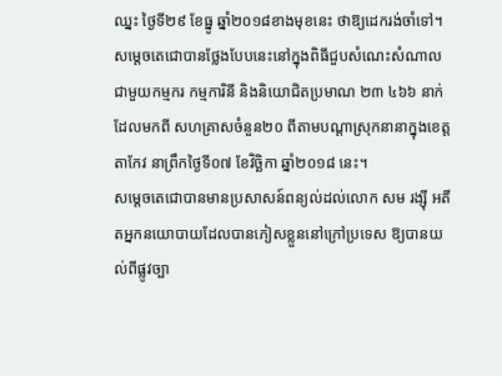ឈ្នះ ថ្ងៃទី២៩ ខែធ្នូ ឆ្នាំ២០១៨ខាងមុខនេះ ថាឱ្យដេករង់ចាំទៅ។
សម្ដេចតេជោបានថ្លែងបែបនេះនៅក្នុងពិធីជួបសំណេះសំណាលជាមួយកម្មករ កម្មការិនី និងនិយោជិតប្រមាណ ២៣ ៤៦៦ នាក់ ដែលមកពី សហគ្រាសចំនួន២០ ពីតាមបណ្ដាស្រុកនានាក្នុងខេត្តតាកែវ នាព្រឹកថ្ងៃទី០៧ ខែវិច្ឆិកា ឆ្នាំ២០១៨ នេះ។
សម្ដេចតេជោបានមានប្រសាសន៍ពន្យល់ដល់លោក សម រង្ស៊ី អតីតអ្នកនយោបាយដែលបានភៀសខ្លួននៅក្រៅប្រទេស ឱ្យបានយល់ពីផ្លូវច្បា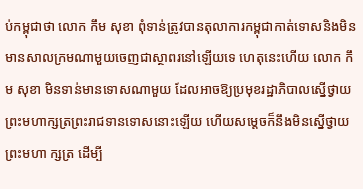ប់កម្ពុជាថា លោក កឹម សុខា ពុំទាន់ត្រូវបានតុលាការកម្ពុជាកាត់ទោសនិងមិនមានសាលក្រមណាមួយចេញជាស្ថាពរនៅឡើយទេ ហេតុនេះហើយ លោក កឹម សុខា មិនទាន់មានទោសណាមួយ ដែលអាចឱ្យប្រមុខរដ្ឋាភិបាលស្នើថ្វាយព្រះមហាក្សត្រព្រះរាជទានទោសនោះឡើយ ហើយសម្ដេចក៏នឹងមិនស្នើថ្វាយព្រះមហា ក្សត្រ ដើម្បី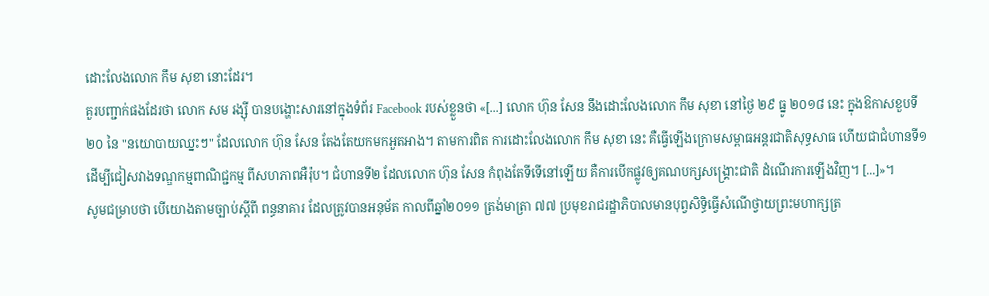ដោះលែងលោក កឹម សុខា នោះដែរ។
គួរបញ្ជាក់ផងដែរថា លោក សម រង្ស៊ី បានបង្ហោះសារនៅក្នុងទំព័រ Facebook របស់ខ្លួនថា «[...] លោក ហ៊ុន សែន នឹងដោះលែងលោក កឹម សុខា នៅថ្ងៃ ២៩ ធ្នូ ២០១៨ នេះ ក្នុងឱកាសខួបទី ២០ នៃ "នយោបាយឈ្នះៗ" ដែលលោក ហ៊ុន សែន តែងតែយកមកអួតអាង។ តាមការពិត ការដោះលែងលោក កឹម សុខា នេះ គឺធ្វើឡើងក្រោមសម្ពាធអន្តរជាតិសុទ្ធសាធ ហើយជាជំហានទី១ ដើម្បីជៀសវាងទណ្ឌកម្មពាណិជ្ជកម្ម ពីសហភាពអឺរ៉ុប។ ជំហានទី២ ដែលលោក ហ៊ុន សែន កំពុងតែទីទើនៅឡើយ គឺការបើកផ្លូវឲ្យគណបក្សសង្គ្រោះជាតិ ដំណើរការឡើងវិញ។ [...]»។
សូមជម្រាបថា បើយោងតាមច្បាប់ស្ដីពី ពន្ធនាគារ ដែលត្រូវបានអនុម័ត កាលពីឆ្នាំ២០១១ ត្រង់មាត្រា ៧៧ ប្រមុខរាជរដ្ឋាភិបាលមានបុព្វសិទ្ធិធ្វើសំណើថ្វាយព្រះមហាក្សត្រ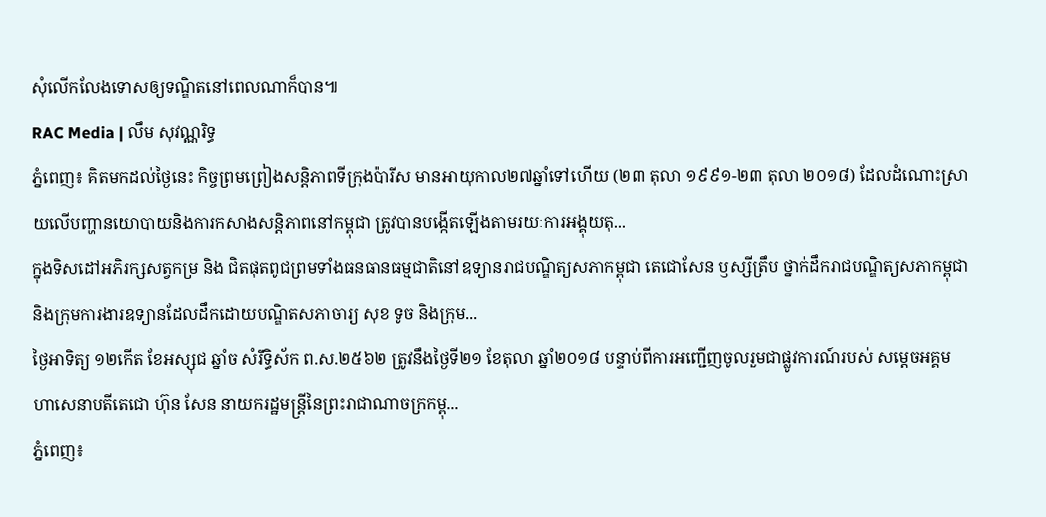សុំលើកលែងទោសឲ្យទណ្ឌិតនៅពេលណាក៏បាន៕
RAC Media | លឹម សុវណ្ណរិទ្ធ
ភ្នំពេញ៖ គិតមកដល់ថ្ងៃនេះ កិច្ចព្រមព្រៀងសន្តិភាពទីក្រុងប៉ារីស មានអាយុកាល២៧ឆ្នាំទៅហើយ (២៣ តុលា ១៩៩១-២៣ តុលា ២០១៨) ដែលដំណោះស្រាយលើបញ្ហានយោបាយនិងការកសាងសន្តិភាពនៅកម្ពុជា ត្រូវបានបង្កើតឡើងតាមរយៈការអង្គុយតុ...
ក្នុងទិសដៅអភិរក្សសត្វកម្រ និង ជិតផុតពូជព្រមទាំងធនធានធម្មជាតិនៅឧទ្យានរាជបណ្ឌិត្យសភាកម្ពុជា តេជោសែន ឫស្សីត្រឹប ថ្នាក់ដឹករាជបណ្ឌិត្យសភាកម្ពុជា និងក្រុមការងារឧទ្យានដែលដឹកដោយបណ្ឌិតសភាចារ្យ សុខ ទូច និងក្រុម...
ថ្ងៃអាទិត្យ ១២កើត ខែអស្សុជ ឆ្នាំច សំរឹទ្ធិស័ក ព.ស.២៥៦២ ត្រូវនឹងថ្ងៃទី២១ ខែតុលា ឆ្នាំ២០១៨ បន្ទាប់ពីការអញ្ជើញចូលរួមជាផ្លូវការណ៍របស់ សម្តេចអគ្គមហាសេនាបតីតេជោ ហ៊ុន សែន នាយករដ្ឋមន្ត្រីនៃព្រះរាជាណាចក្រកម្ពុ...
ភ្នំពេញ៖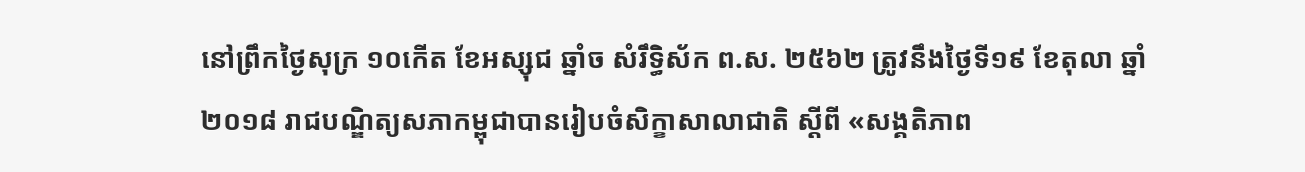នៅព្រឹកថ្ងៃសុក្រ ១០កើត ខែអស្សុជ ឆ្នាំច សំរឹទ្ធិស័ក ព.ស. ២៥៦២ ត្រូវនឹងថ្ងៃទី១៩ ខែតុលា ឆ្នាំ២០១៨ រាជបណ្ឌិត្យសភាកម្ពុជាបានរៀបចំសិក្ខាសាលាជាតិ ស្ដីពី «សង្គតិភាព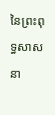នៃព្រះពុទ្ធសាសនា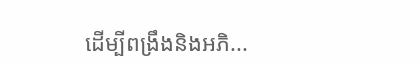ដើម្បីពង្រឹងនិងអភិ...